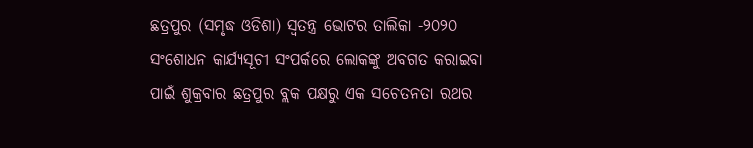ଛତ୍ରପୁର (ସମୃଦ୍ଧ ଓଡିଶା) ସ୍ୱତନ୍ତ୍ର ଭୋଟର ତାଲିକା -୨୦୨୦ ସଂଶୋଧନ କାର୍ଯ୍ୟସୂଚୀ ସଂପର୍କରେ ଲୋକଙ୍କୁ ଅବଗତ କରାଇବା ପାଇଁ ଶୁକ୍ରବାର ଛତ୍ରପୁର ବ୍ଲକ ପକ୍ଷରୁ ଏକ ସଚେତନତା ରଥର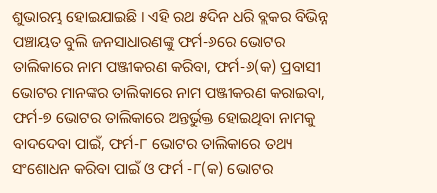ଶୁଭାରମ୍ଭ ହୋଇଯାଇଛି । ଏହି ରଥ ୫ଦିନ ଧରି ବ୍ଲକର ବିଭିନ୍ନ ପଞ୍ଚାୟତ ବୁଲି ଜନସାଧାରଣଙ୍କୁ ଫର୍ମ-୬ରେ ଭୋଟର ତାଲିକାରେ ନାମ ପଞ୍ଜୀକରଣ କରିବା, ଫର୍ମ-୬(କ) ପ୍ରବାସୀ ଭୋଟର ମାନଙ୍କର ତାଲିକାରେ ନାମ ପଞ୍ଜୀକରଣ କରାଇବା, ଫର୍ମ-୭ ଭୋଟର ତାଲିକାରେ ଅନ୍ତର୍ଭୁକ୍ତ ହୋଇଥିବା ନାମକୁ ବାଦଦେବା ପାଇଁ, ଫର୍ମ-୮ ଭୋଟର ତାଲିକାରେ ତଥ୍ୟ ସଂଶୋଧନ କରିବା ପାଇଁ ଓ ଫର୍ମ -୮(କ) ଭୋଟର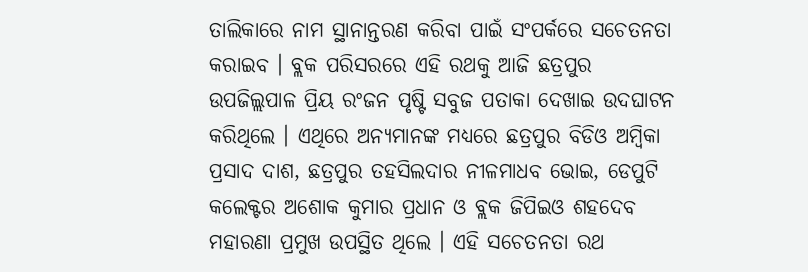ତାଲିକାରେ ନାମ ସ୍ଥାନାନ୍ତରଣ କରିବା ପାଇଁ ସଂପର୍କରେ ସଚେତନତା କରାଇବ । ବ୍ଲକ ପରିସରରେ ଏହି ରଥକୁ ଆଜି ଛତ୍ରପୁର ଉପଜିଲ୍ଲପାଳ ପ୍ରିୟ ରଂଜନ ପୃଷ୍ଟି ସବୁଜ ପତାକା ଦେଖାଇ ଉଦଘାଟନ କରିଥିଲେ । ଏଥିରେ ଅନ୍ୟମାନଙ୍କ ମଧ୍ୟରେ ଛତ୍ରପୁର ବିଡିଓ ଅମ୍ବିକା ପ୍ରସାଦ ଦାଶ, ଛତ୍ରପୁର ତହସିଲଦାର ନୀଳମାଧବ ଭୋଇ, ଡେପୁଟି କଲେକ୍ଟର ଅଶୋକ କୁମାର ପ୍ରଧାନ ଓ ବ୍ଲକ ଜିପିଇଓ ଶହଦେବ ମହାରଣା ପ୍ରମୁଖ ଉପସ୍ଥିତ ଥିଲେ । ଏହି ସଚେତନତା ରଥ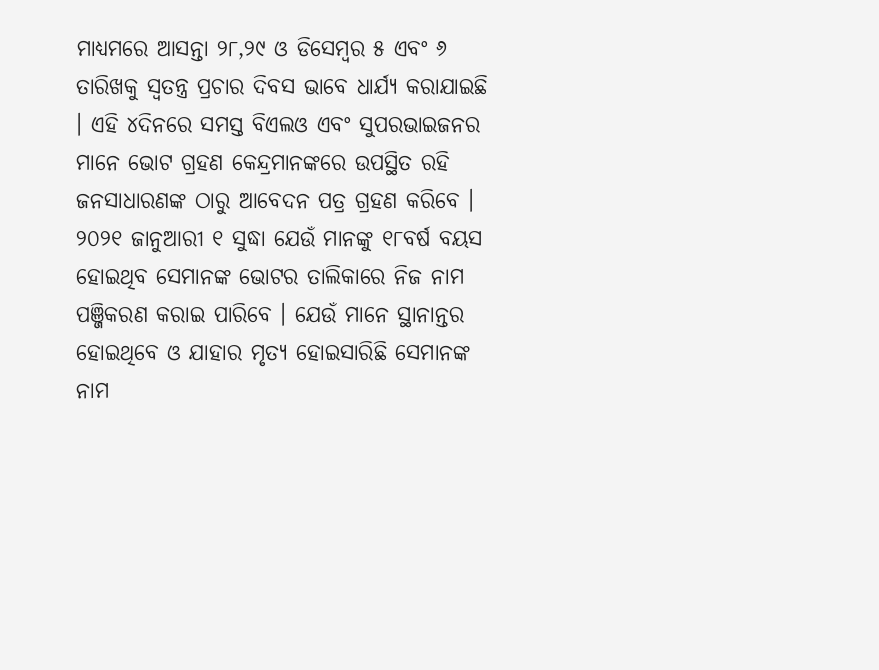ମାଧ୍ୟମରେ ଆସନ୍ତା ୨୮,୨୯ ଓ ଡିସେମ୍ବର ୫ ଏବଂ ୬ ତାରିଖକୁ ସ୍ୱତନ୍ତ୍ର ପ୍ରଚାର ଦିବସ ଭାବେ ଧାର୍ଯ୍ୟ କରାଯାଇଛି । ଏହି ୪ଦିନରେ ସମସ୍ତ ବିଏଲଓ ଏବଂ ସୁପରଭାଇଜନର ମାନେ ଭୋଟ ଗ୍ରହଣ କେନ୍ଦ୍ରମାନଙ୍କରେ ଉପସ୍ଥିତ ରହି ଜନସାଧାରଣଙ୍କ ଠାରୁ ଆବେଦନ ପତ୍ର ଗ୍ରହଣ କରିବେ । ୨୦୨୧ ଜାନୁଆରୀ ୧ ସୁଦ୍ଧା ଯେଉଁ ମାନଙ୍କୁ ୧୮ବର୍ଷ ବୟସ ହୋଇଥିବ ସେମାନଙ୍କ ଭୋଟର ତାଲିକାରେ ନିଜ ନାମ ପଞ୍ଜିକରଣ କରାଇ ପାରିବେ । ଯେଉଁ ମାନେ ସ୍ଥାନାନ୍ତର ହୋଇଥିବେ ଓ ଯାହାର ମୃତ୍ୟ ହୋଇସାରିଛି ସେମାନଙ୍କ ନାମ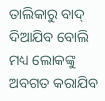ତାଲିକାରୁ ବାଦ୍ ଦିଆଯିବ ବୋଲି ମଧ୍ୟ ଲୋକଙ୍କୁ ଅବଗତ କରାଯିବ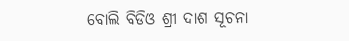ବୋଲି ବିଡିଓ ଶ୍ରୀ ଦାଶ ସୂଚନା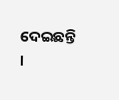ଦେଇଛନ୍ତି ।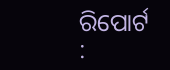ରିପୋର୍ଟ :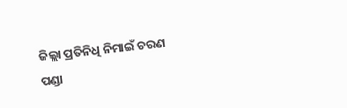ଜିଲ୍ଲା ପ୍ରତିନିଧି ନିମାଇଁ ଚରଣ ପଣ୍ଡା